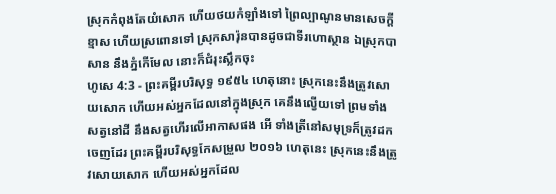ស្រុកកំពុងតែយំសោក ហើយថយកំឡាំងទៅ ព្រៃល្បាណូនមានសេចក្ដីខ្មាស ហើយស្រពោនទៅ ស្រុកសារ៉ុនបានដូចជាទីរហោស្ថាន ឯស្រុកបាសាន នឹងភ្នំកើមែល នោះក៏ជំរុះស្លឹកចុះ
ហូសេ 4:3 - ព្រះគម្ពីរបរិសុទ្ធ ១៩៥៤ ហេតុនោះ ស្រុកនេះនឹងត្រូវសោយសោក ហើយអស់អ្នកដែលនៅក្នុងស្រុក គេនឹងល្វើយទៅ ព្រមទាំងសត្វនៅដី នឹងសត្វហើរលើអាកាសផង អើ ទាំងត្រីនៅសមុទ្រក៏ត្រូវដកចេញដែរ ព្រះគម្ពីរបរិសុទ្ធកែសម្រួល ២០១៦ ហេតុនេះ ស្រុកនេះនឹងត្រូវសោយសោក ហើយអស់អ្នកដែល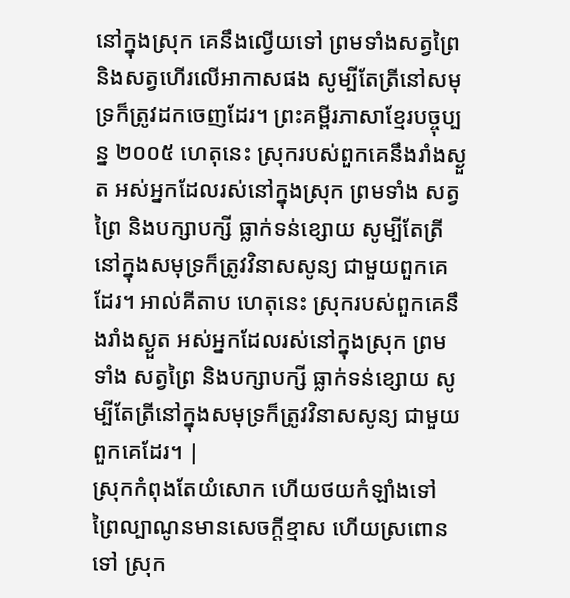នៅក្នុងស្រុក គេនឹងល្វើយទៅ ព្រមទាំងសត្វព្រៃ និងសត្វហើរលើអាកាសផង សូម្បីតែត្រីនៅសមុទ្រក៏ត្រូវដកចេញដែរ។ ព្រះគម្ពីរភាសាខ្មែរបច្ចុប្បន្ន ២០០៥ ហេតុនេះ ស្រុករបស់ពួកគេនឹងរាំងស្ងួត អស់អ្នកដែលរស់នៅក្នុងស្រុក ព្រមទាំង សត្វព្រៃ និងបក្សាបក្សី ធ្លាក់ទន់ខ្សោយ សូម្បីតែត្រីនៅក្នុងសមុទ្រក៏ត្រូវវិនាសសូន្យ ជាមួយពួកគេដែរ។ អាល់គីតាប ហេតុនេះ ស្រុករបស់ពួកគេនឹងរាំងស្ងួត អស់អ្នកដែលរស់នៅក្នុងស្រុក ព្រមទាំង សត្វព្រៃ និងបក្សាបក្សី ធ្លាក់ទន់ខ្សោយ សូម្បីតែត្រីនៅក្នុងសមុទ្រក៏ត្រូវវិនាសសូន្យ ជាមួយពួកគេដែរ។ |
ស្រុកកំពុងតែយំសោក ហើយថយកំឡាំងទៅ ព្រៃល្បាណូនមានសេចក្ដីខ្មាស ហើយស្រពោនទៅ ស្រុក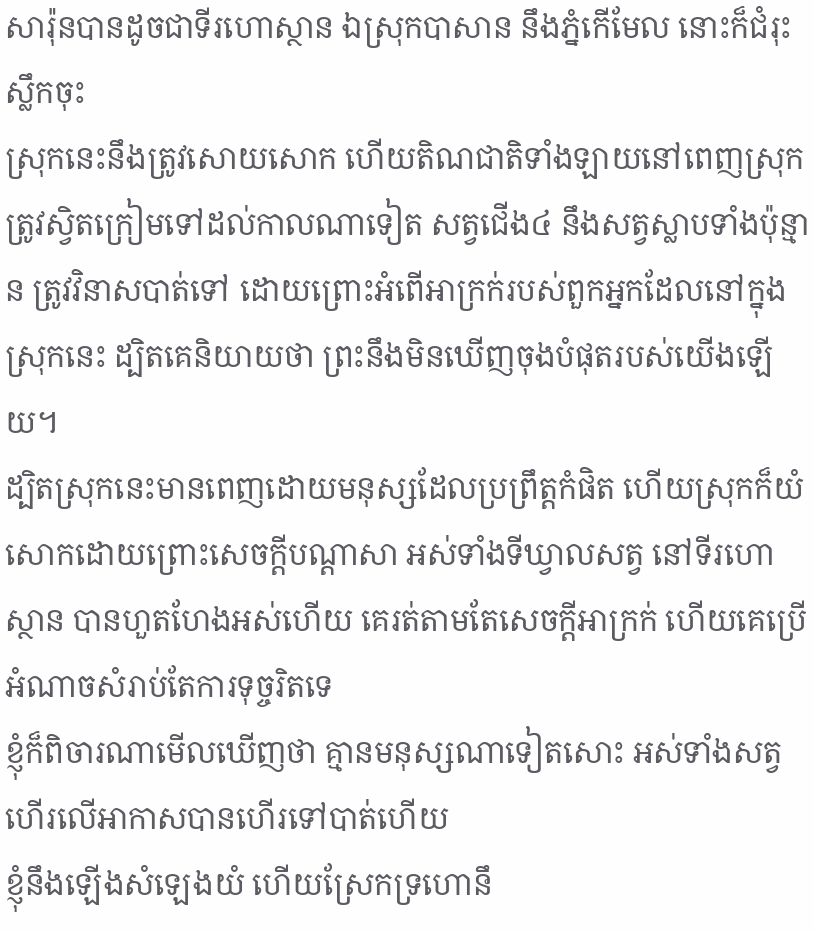សារ៉ុនបានដូចជាទីរហោស្ថាន ឯស្រុកបាសាន នឹងភ្នំកើមែល នោះក៏ជំរុះស្លឹកចុះ
ស្រុកនេះនឹងត្រូវសោយសោក ហើយតិណជាតិទាំងឡាយនៅពេញស្រុកត្រូវស្វិតក្រៀមទៅដល់កាលណាទៀត សត្វជើង៤ នឹងសត្វស្លាបទាំងប៉ុន្មាន ត្រូវវិនាសបាត់ទៅ ដោយព្រោះអំពើអាក្រក់របស់ពួកអ្នកដែលនៅក្នុងស្រុកនេះ ដ្បិតគេនិយាយថា ព្រះនឹងមិនឃើញចុងបំផុតរបស់យើងឡើយ។
ដ្បិតស្រុកនេះមានពេញដោយមនុស្សដែលប្រព្រឹត្តកំផិត ហើយស្រុកក៏យំសោកដោយព្រោះសេចក្ដីបណ្តាសា អស់ទាំងទីឃ្វាលសត្វ នៅទីរហោស្ថាន បានហួតហែងអស់ហើយ គេរត់តាមតែសេចក្ដីអាក្រក់ ហើយគេប្រើអំណាចសំរាប់តែការទុច្ចរិតទេ
ខ្ញុំក៏ពិចារណាមើលឃើញថា គ្មានមនុស្សណាទៀតសោះ អស់ទាំងសត្វហើរលើអាកាសបានហើរទៅបាត់ហើយ
ខ្ញុំនឹងឡើងសំឡេងយំ ហើយស្រែកទ្រហោនឹ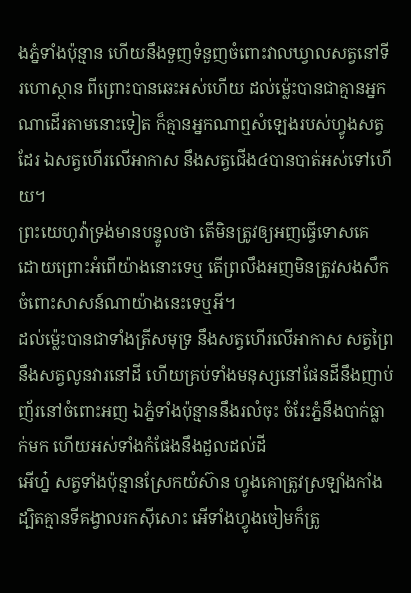ងភ្នំទាំងប៉ុន្មាន ហើយនឹងទួញទំនួញចំពោះវាលឃ្វាលសត្វនៅទីរហោស្ថាន ពីព្រោះបានឆេះអស់ហើយ ដល់ម៉្លេះបានជាគ្មានអ្នកណាដើរតាមនោះទៀត ក៏គ្មានអ្នកណាឮសំឡេងរបស់ហ្វូងសត្វដែរ ឯសត្វហើរលើអាកាស នឹងសត្វជើង៤បានបាត់អស់ទៅហើយ។
ព្រះយេហូវ៉ាទ្រង់មានបន្ទូលថា តើមិនត្រូវឲ្យអញធ្វើទោសគេ ដោយព្រោះអំពើយ៉ាងនោះទេឬ តើព្រលឹងអញមិនត្រូវសងសឹក ចំពោះសាសន៍ណាយ៉ាងនេះទេឬអី។
ដល់ម៉្លេះបានជាទាំងត្រីសមុទ្រ នឹងសត្វហើរលើអាកាស សត្វព្រៃ នឹងសត្វលូនវារនៅដី ហើយគ្រប់ទាំងមនុស្សនៅផែនដីនឹងញាប់ញ័រនៅចំពោះអញ ឯភ្នំទាំងប៉ុន្មាននឹងរលំចុះ ចំរែះភ្នំនឹងបាក់ធ្លាក់មក ហើយអស់ទាំងកំផែងនឹងដួលដល់ដី
អើហ្ន៎ សត្វទាំងប៉ុន្មានស្រែកយំស៊ាន ហ្វូងគោត្រូវស្រឡាំងកាំង ដ្បិតគ្មានទីគង្វាលរកស៊ីសោះ អើទាំងហ្វូងចៀមក៏ត្រូ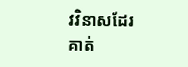វវិនាសដែរ
គាត់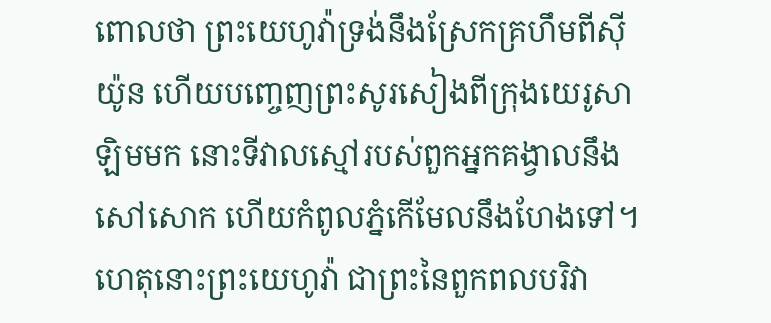ពោលថា ព្រះយេហូវ៉ាទ្រង់នឹងស្រែកគ្រហឹមពីស៊ីយ៉ូន ហើយបញ្ចេញព្រះសូរសៀងពីក្រុងយេរូសាឡិមមក នោះទីវាលស្មៅរបស់ពួកអ្នកគង្វាលនឹងសៅសោក ហើយកំពូលភ្នំកើមែលនឹងហែងទៅ។
ហេតុនោះព្រះយេហូវ៉ា ជាព្រះនៃពួកពលបរិវា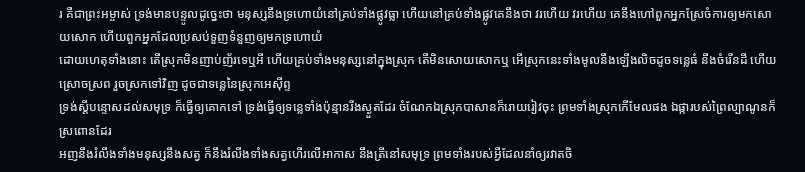រ គឺជាព្រះអម្ចាស់ ទ្រង់មានបន្ទូលដូច្នេះថា មនុស្សនឹងទ្រហោយំនៅគ្រប់ទាំងផ្លូវធ្លា ហើយនៅគ្រប់ទាំងផ្លូវគេនឹងថា វរហើយ វរហើយ គេនឹងហៅពួកអ្នកស្រែចំការឲ្យមកសោយសោក ហើយពួកអ្នកដែលប្រសប់ទួញទំនួញឲ្យមកទ្រហោយំ
ដោយហេតុទាំងនោះ តើស្រុកមិនញាប់ញ័រទេឬអី ហើយគ្រប់ទាំងមនុស្សនៅក្នុងស្រុក តើមិនសោយសោកឬ អើស្រុកនេះទាំងមូលនឹងឡើងលិចដូចទន្លេធំ នឹងចំរើនដី ហើយស្រោចស្រព រួចស្រកទៅវិញ ដូចជាទន្លេនៃស្រុកអេស៊ីព្ទ
ទ្រង់ស្តីបន្ទោសដល់សមុទ្រ ក៏ធ្វើឲ្យគោកទៅ ទ្រង់ធ្វើឲ្យទន្លេទាំងប៉ុន្មានរីងស្ងួតដែរ ចំណែកឯស្រុកបាសានក៏រោយរៀវចុះ ព្រមទាំងស្រុកកើមែលផង ឯផ្ការបស់ព្រៃល្បាណូនក៏ស្រពោនដែរ
អញនឹងរំលីងទាំងមនុស្សនឹងសត្វ ក៏នឹងរំលីងទាំងសត្វហើរលើអាកាស នឹងត្រីនៅសមុទ្រ ព្រមទាំងរបស់អ្វីដែលនាំឲ្យរវាតចិ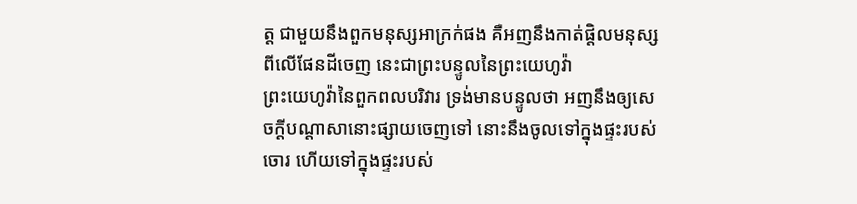ត្ត ជាមួយនឹងពួកមនុស្សអាក្រក់ផង គឺអញនឹងកាត់ផ្តិលមនុស្សពីលើផែនដីចេញ នេះជាព្រះបន្ទូលនៃព្រះយេហូវ៉ា
ព្រះយេហូវ៉ានៃពួកពលបរិវារ ទ្រង់មានបន្ទូលថា អញនឹងឲ្យសេចក្ដីបណ្តាសានោះផ្សាយចេញទៅ នោះនឹងចូលទៅក្នុងផ្ទះរបស់ចោរ ហើយទៅក្នុងផ្ទះរបស់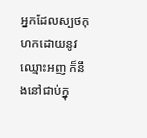អ្នកដែលស្បថកុហកដោយនូវឈ្មោះអញ ក៏នឹងនៅជាប់ក្នុ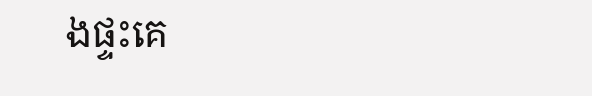ងផ្ទះគេ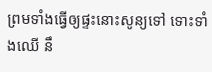ព្រមទាំងធ្វើឲ្យផ្ទះនោះសូន្យទៅ ទោះទាំងឈើ នឹ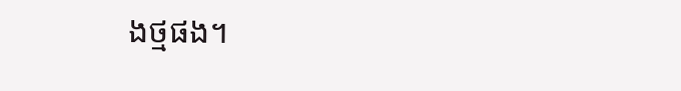ងថ្មផង។